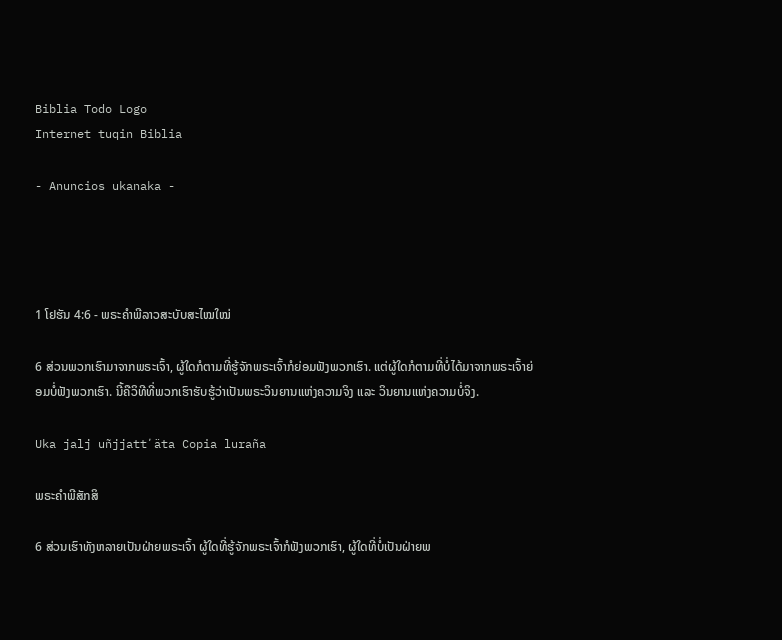Biblia Todo Logo
Internet tuqin Biblia

- Anuncios ukanaka -




1 ໂຢຮັນ 4:6 - ພຣະຄຳພີລາວສະບັບສະໄໝໃໝ່

6 ສ່ວນພວກເຮົາມາຈາກພຣະເຈົ້າ, ຜູ້ໃດກໍຕາມທີ່ຮູ້ຈັກພຣະເຈົ້າກໍຍ່ອມຟັງພວກເຮົາ. ແຕ່ຜູ້ໃດກໍຕາມທີ່ບໍ່ໄດ້ມາຈາກພຣະເຈົ້າຍ່ອມບໍ່ຟັງພວກເຮົາ. ນີ້ຄືວິທີທີ່ພວກເຮົາຮັບຮູ້ວ່າເປັນພຣະວິນຍານແຫ່ງຄວາມຈິງ ແລະ ວິນຍານແຫ່ງຄວາມບໍ່ຈິງ.

Uka jalj uñjjattʼäta Copia luraña

ພຣະຄຳພີສັກສິ

6 ສ່ວນເຮົາທັງຫລາຍເປັນຝ່າຍພຣະເຈົ້າ ຜູ້ໃດທີ່ຮູ້ຈັກພຣະເຈົ້າກໍຟັງພວກເຮົາ, ຜູ້ໃດທີ່ບໍ່ເປັນຝ່າຍພ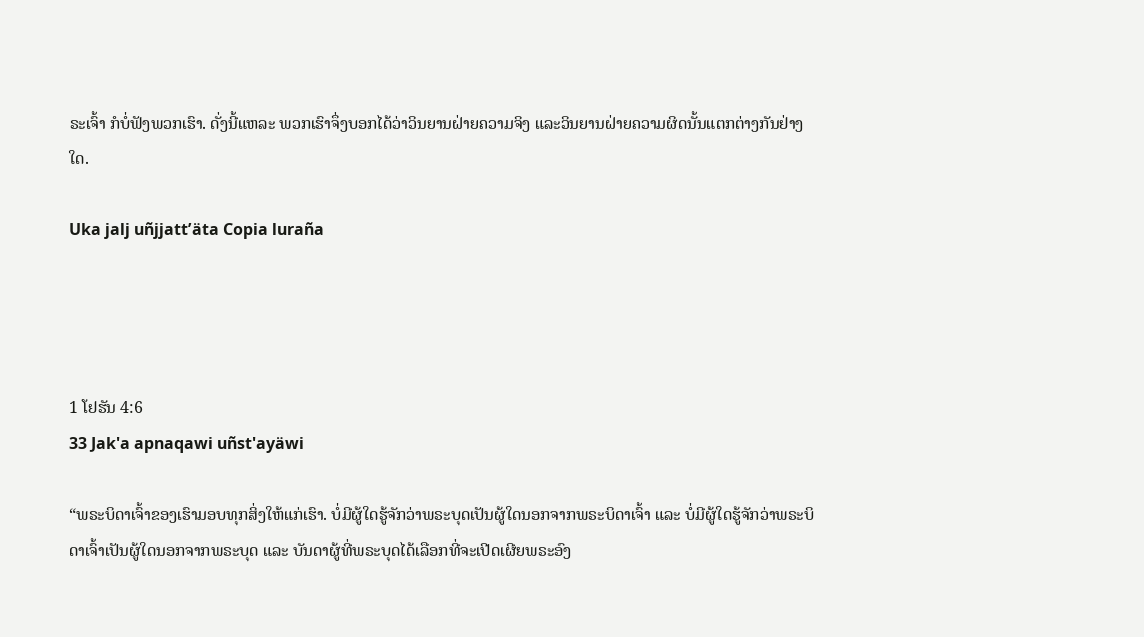ຣະເຈົ້າ ກໍບໍ່ຟັງພວກເຮົາ. ດັ່ງນີ້ແຫລະ ພວກເຮົາຈຶ່ງບອກໄດ້ວ່າວິນຍານຝ່າຍຄວາມຈິງ ແລະວິນຍານຝ່າຍຄວາມຜິດນັ້ນແຕກຕ່າງກັນຢ່າງໃດ.

Uka jalj uñjjattʼäta Copia luraña




1 ໂຢຮັນ 4:6
33 Jak'a apnaqawi uñst'ayäwi

“ພຣະບິດາເຈົ້າຂອງເຮົາມອບທຸກສິ່ງໃຫ້ແກ່ເຮົາ. ບໍ່ມີຜູ້ໃດຮູ້ຈັກວ່າພຣະບຸດເປັນຜູ້ໃດນອກຈາກພຣະບິດາເຈົ້າ ແລະ ບໍ່ມີຜູ້ໃດຮູ້ຈັກວ່າພຣະບິດາເຈົ້າເປັນຜູ້ໃດນອກຈາກພຣະບຸດ ແລະ ບັນດາຜູ້ທີ່ພຣະບຸດໄດ້ເລືອກທີ່ຈະເປີດເຜີຍພຣະອົງ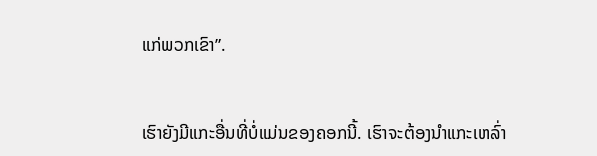ແກ່ພວກເຂົາ”.


ເຮົາຍັງມີແກະອື່ນທີ່ບໍ່ແມ່ນຂອງຄອກນີ້. ເຮົາຈະຕ້ອງນໍາແກະເຫລົ່າ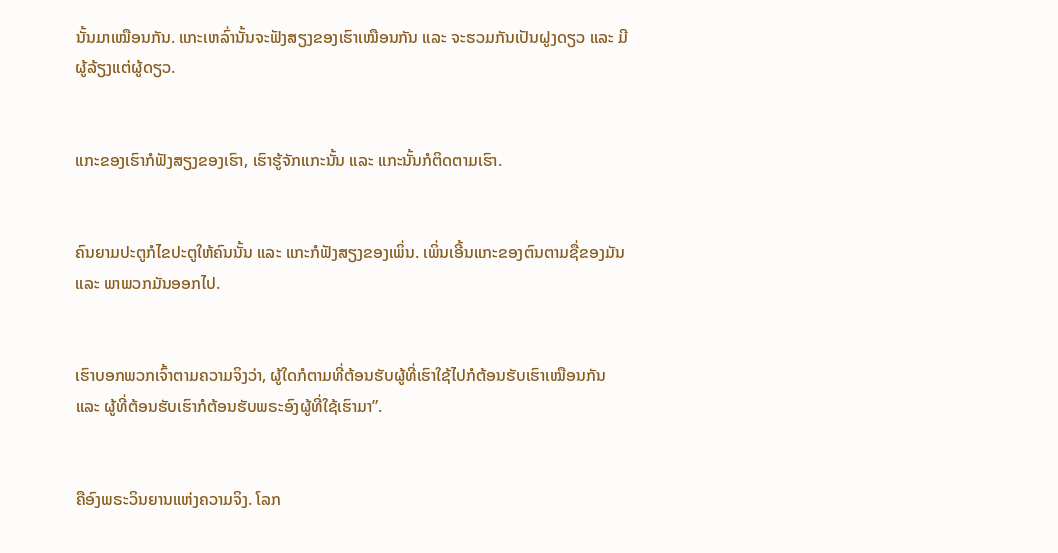ນັ້ນມາເໝືອນກັນ. ແກະເຫລົ່ານັ້ນຈະຟັງສຽງຂອງເຮົາເໝືອນກັນ ແລະ ຈະຮວມກັນເປັນຝູງດຽວ ແລະ ມີຜູ້ລ້ຽງແຕ່ຜູ້ດຽວ.


ແກະຂອງເຮົາກໍຟັງສຽງຂອງເຮົາ, ເຮົາຮູ້ຈັກແກະນັ້ນ ແລະ ແກະນັ້ນກໍຕິດຕາມເຮົາ.


ຄົນຍາມປະຕູກໍໄຂປະຕູໃຫ້ຄົນນັ້ນ ແລະ ແກະກໍຟັງສຽງຂອງເພິ່ນ. ເພິ່ນເອີ້ນແກະຂອງຕົນຕາມຊື່ຂອງມັນ ແລະ ພາພວກມັນອອກໄປ.


ເຮົາບອກພວກເຈົ້າຕາມຄວາມຈິງວ່າ, ຜູ້ໃດກໍຕາມທີ່ຕ້ອນຮັບຜູ້ທີ່ເຮົາໃຊ້ໄປກໍຕ້ອນຮັບເຮົາເໝືອນກັນ ແລະ ຜູ້ທີ່ຕ້ອນຮັບເຮົາກໍຕ້ອນຮັບພຣະອົງຜູ້ທີ່ໃຊ້ເຮົາມາ”.


ຄືອົງພຣະວິນຍານແຫ່ງຄວາມຈິງ. ໂລກ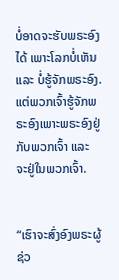ບໍ່ອາດຈະຮັບພຣະອົງໄດ້ ເພາະໂລກບໍ່ເຫັນ ແລະ ບໍ່ຮູ້ຈັກພຣະອົງ. ແຕ່ພວກເຈົ້າຮູ້ຈັກພຣະອົງເພາະພຣະອົງຢູ່ກັບພວກເຈົ້າ ແລະ ຈະຢູ່ໃນພວກເຈົ້າ.


“ເຮົາຈະສົ່ງອົງພຣະຜູ້ຊ່ວ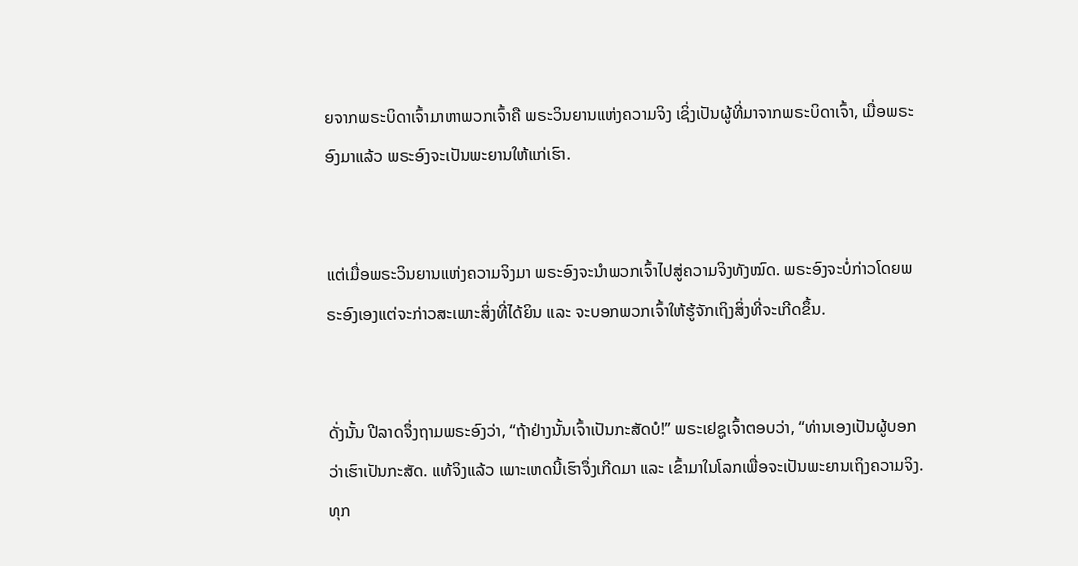ຍຈາກພຣະບິດາເຈົ້າມາຫາພວກເຈົ້າຄື ພຣະວິນຍານແຫ່ງຄວາມຈິງ ເຊິ່ງເປັນຜູ້ທີ່ມາຈາກພຣະບິດາເຈົ້າ, ເມື່ອພຣະອົງມາແລ້ວ ພຣະອົງຈະເປັນພະຍານໃຫ້ແກ່ເຮົາ.


ແຕ່ເມື່ອພຣະວິນຍານແຫ່ງຄວາມຈິງມາ ພຣະອົງຈະນຳພວກເຈົ້າໄປສູ່ຄວາມຈິງທັງໝົດ. ພຣະອົງຈະບໍ່ກ່າວໂດຍພຣະອົງເອງແຕ່ຈະກ່າວສະເພາະສິ່ງທີ່ໄດ້ຍິນ ແລະ ຈະບອກພວກເຈົ້າໃຫ້ຮູ້ຈັກເຖິງສິ່ງທີ່ຈະເກີດຂຶ້ນ.


ດັ່ງນັ້ນ ປີລາດຈຶ່ງຖາມພຣະອົງວ່າ, “ຖ້າຢ່າງນັ້ນເຈົ້າເປັນກະສັດບໍ!” ພຣະເຢຊູເຈົ້າຕອບວ່າ, “ທ່ານເອງເປັນຜູ້ບອກວ່າເຮົາເປັນກະສັດ. ແທ້ຈິງແລ້ວ ເພາະເຫດນີ້ເຮົາຈຶ່ງເກີດມາ ແລະ ເຂົ້າມາໃນໂລກເພື່ອຈະເປັນພະຍານເຖິງຄວາມຈິງ. ທຸກ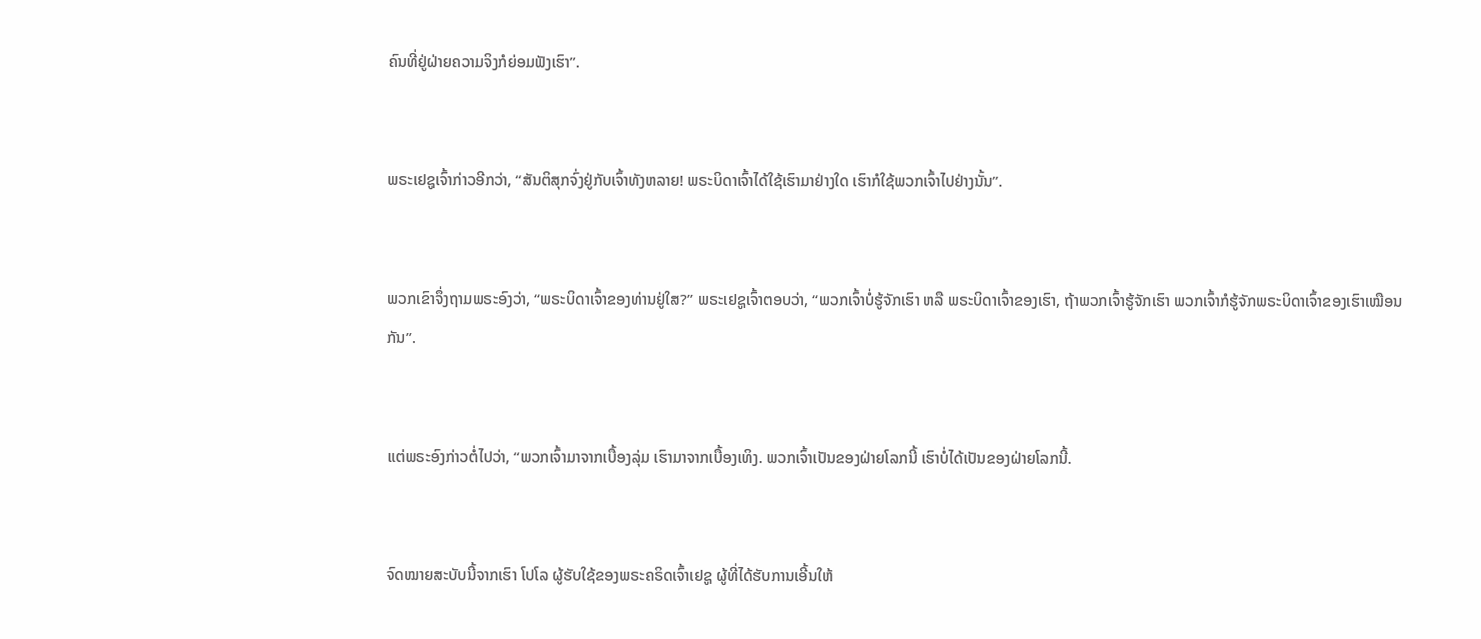ຄົນທີ່ຢູ່ຝ່າຍຄວາມຈິງກໍຍ່ອມຟັງເຮົາ”.


ພຣະເຢຊູເຈົ້າກ່າວອີກວ່າ, “ສັນຕິສຸກຈົ່ງຢູ່ກັບເຈົ້າທັງຫລາຍ! ພຣະບິດາເຈົ້າໄດ້ໃຊ້ເຮົາມາຢ່າງໃດ ເຮົາກໍໃຊ້ພວກເຈົ້າໄປຢ່າງນັ້ນ”.


ພວກເຂົາຈຶ່ງຖາມພຣະອົງວ່າ, “ພຣະບິດາເຈົ້າຂອງທ່ານຢູ່ໃສ?” ພຣະເຢຊູເຈົ້າຕອບວ່າ, “ພວກເຈົ້າບໍ່ຮູ້ຈັກເຮົາ ຫລື ພຣະບິດາເຈົ້າຂອງເຮົາ, ຖ້າພວກເຈົ້າຮູ້ຈັກເຮົາ ພວກເຈົ້າກໍຮູ້ຈັກພຣະບິດາເຈົ້າຂອງເຮົາເໝືອນກັນ”.


ແຕ່ພຣະອົງກ່າວຕໍ່ໄປວ່າ, “ພວກເຈົ້າມາຈາກເບື້ອງລຸ່ມ ເຮົາມາຈາກເບື້ອງເທິງ. ພວກເຈົ້າເປັນຂອງຝ່າຍໂລກນີ້ ເຮົາບໍ່ໄດ້ເປັນຂອງຝ່າຍໂລກນີ້.


ຈົດໝາຍສະບັບນີ້ຈາກເຮົາ ໂປໂລ ຜູ້ຮັບໃຊ້ຂອງພຣະຄຣິດເຈົ້າເຢຊູ ຜູ້ທີ່ໄດ້ຮັບການເອີ້ນໃຫ້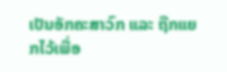ເປັນອັກຄະສາວົກ ແລະ ຖືກແຍກໄວ້ເພື່ອ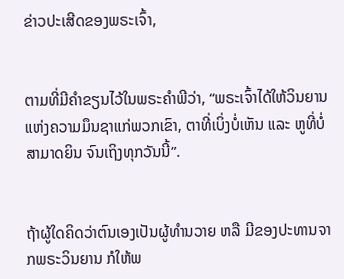ຂ່າວປະເສີດຂອງພຣະເຈົ້າ,


ຕາມທີ່ມີຄຳຂຽນໄວ້ໃນພຣະຄຳພີວ່າ, “ພຣະເຈົ້າໄດ້ໃຫ້ວິນຍານແຫ່ງຄວາມມຶນຊາແກ່ພວກເຂົາ, ຕາທີ່ເບິ່ງບໍ່ເຫັນ ແລະ ຫູທີ່ບໍ່ສາມາດຍິນ ຈົນເຖິງທຸກວັນນີ້”.


ຖ້າຜູ້ໃດຄິດວ່າຕົນເອງເປັນຜູ້ທຳນວາຍ ຫລື ມີຂອງປະທານຈາກພຣະວິນຍານ ກໍໃຫ້ພ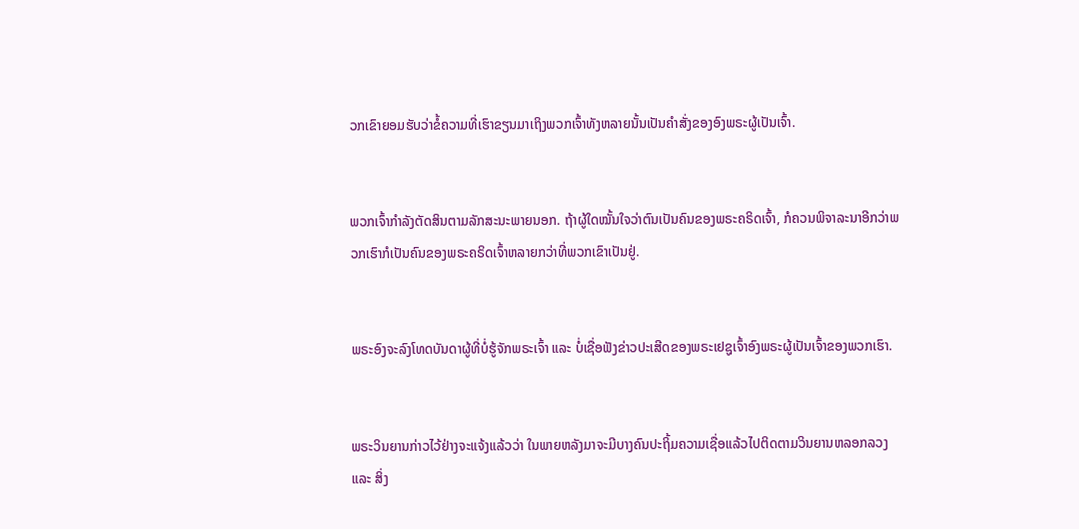ວກເຂົາຍອມຮັບວ່າຂໍ້ຄວາມທີ່ເຮົາຂຽນມາເຖິງພວກເຈົ້າທັງຫລາຍນັ້ນເປັນຄຳສັ່ງຂອງອົງພຣະຜູ້ເປັນເຈົ້າ.


ພວກເຈົ້າກຳລັງຕັດສິນຕາມລັກສະນະພາຍນອກ. ຖ້າຜູ້ໃດໝັ້ນໃຈວ່າຕົນເປັນຄົນຂອງພຣະຄຣິດເຈົ້າ, ກໍຄວນພິຈາລະນາອີກວ່າພວກເຮົາກໍເປັນຄົນຂອງພຣະຄຣິດເຈົ້າຫລາຍກວ່າທີ່ພວກເຂົາເປັນຢູ່.


ພຣະອົງຈະລົງໂທດບັນດາຜູ້ທີ່ບໍ່ຮູ້ຈັກພຣະເຈົ້າ ແລະ ບໍ່ເຊື່ອຟັງຂ່າວປະເສີດຂອງພຣະເຢຊູເຈົ້າອົງພຣະຜູ້ເປັນເຈົ້າຂອງພວກເຮົາ.


ພຣະວິນຍານກ່າວໄວ້ຢ່າງຈະແຈ້ງແລ້ວວ່າ ໃນພາຍຫລັງມາຈະມີບາງຄົນປະຖິ້ມຄວາມເຊື່ອແລ້ວໄປຕິດຕາມວິນຍານຫລອກລວງ ແລະ ສິ່ງ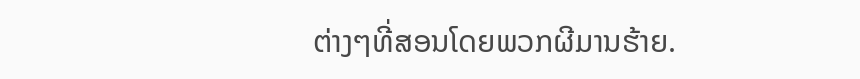ຕ່າງໆທີ່ສອນໂດຍພວກຜີມານຮ້າຍ.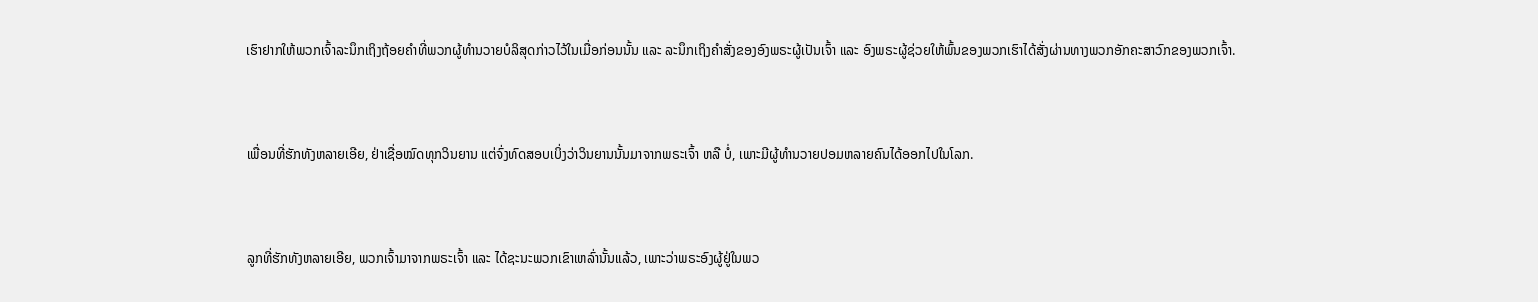ເຮົາຢາກໃຫ້ພວກເຈົ້າລະນຶກເຖິງຖ້ອຍຄຳທີ່ພວກຜູ້ທຳນວາຍບໍລິສຸດກ່າວໄວ້ໃນເມື່ອກ່ອນນັ້ນ ແລະ ລະນຶກເຖິງຄຳສັ່ງຂອງອົງພຣະຜູ້ເປັນເຈົ້າ ແລະ ອົງພຣະຜູ້ຊ່ວຍໃຫ້ພົ້ນຂອງພວກເຮົາໄດ້ສັ່ງຜ່ານທາງພວກອັກຄະສາວົກຂອງພວກເຈົ້າ.


ເພື່ອນທີ່ຮັກທັງຫລາຍເອີຍ, ຢ່າເຊື່ອໝົດທຸກວິນຍານ ແຕ່ຈົ່ງທົດສອບເບິ່ງວ່າວິນຍານນັ້ນມາຈາກພຣະເຈົ້າ ຫລື ບໍ່, ເພາະມີຜູ້ທຳນວາຍປອມຫລາຍຄົນໄດ້ອອກໄປໃນໂລກ.


ລູກທີ່ຮັກທັງຫລາຍເອີຍ, ພວກເຈົ້າມາຈາກພຣະເຈົ້າ ແລະ ໄດ້ຊະນະພວກເຂົາເຫລົ່ານັ້ນແລ້ວ, ເພາະວ່າພຣະອົງຜູ້ຢູ່ໃນພວ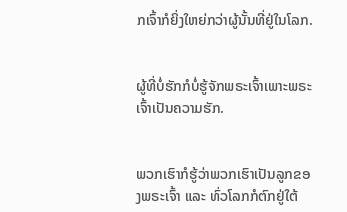ກເຈົ້າກໍຍິ່ງໃຫຍ່ກວ່າຜູ້ນັ້ນທີ່ຢູ່ໃນໂລກ.


ຜູ້ທີ່ບໍ່ຮັກກໍບໍ່ຮູ້ຈັກພຣະເຈົ້າເພາະພຣະເຈົ້າເປັນຄວາມຮັກ.


ພວກເຮົາກໍຮູ້ວ່າພວກເຮົາເປັນລູກຂອງພຣະເຈົ້າ ແລະ ທົ່ວໂລກກໍຕົກຢູ່ໃຕ້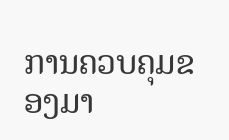ການຄວບຄຸມຂອງມາ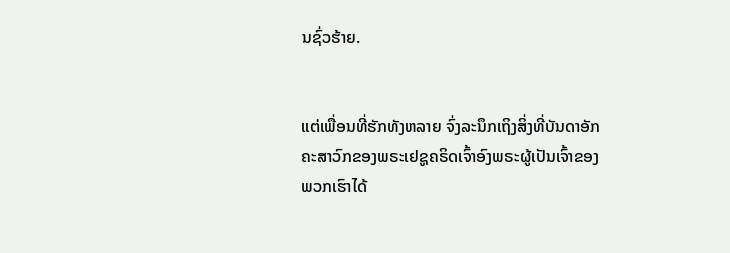ນຊົ່ວຮ້າຍ.


ແຕ່ເພື່ອນທີ່ຮັກທັງຫລາຍ ຈົ່ງລະນຶກເຖິງສິ່ງທີ່ບັນດາອັກຄະສາວົກຂອງພຣະເຢຊູຄຣິດເຈົ້າອົງພຣະຜູ້ເປັນເຈົ້າຂອງພວກເຮົາໄດ້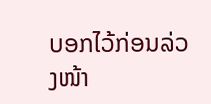ບອກໄວ້ກ່ອນລ່ວງໜ້າ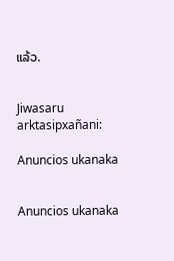ແລ້ວ.


Jiwasaru arktasipxañani:

Anuncios ukanaka


Anuncios ukanaka